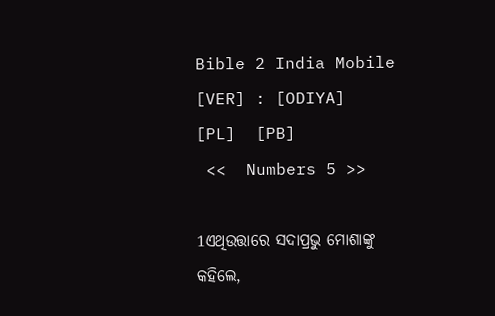Bible 2 India Mobile
[VER] : [ODIYA]     [PL]  [PB]
 <<  Numbers 5 >>

1ଏଥିଉତ୍ତାରେ ସଦାପ୍ରଭୁ ମୋଶାଙ୍କୁ କହିଲେ,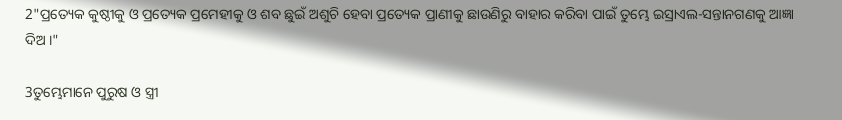2"ପ୍ରତ୍ୟେକ କୁଷ୍ଠୀକୁ ଓ ପ୍ରତ୍ୟେକ ପ୍ରମେହୀକୁ ଓ ଶବ ଛୁଇଁ ଅଶୁଚି ହେବା ପ୍ରତ୍ୟେକ ପ୍ରାଣୀକୁ ଛାଉଣିରୁ ବାହାର କରିବା ପାଇଁ ତୁମ୍ଭେ ଇସ୍ରାଏଲ-ସନ୍ତାନଗଣକୁ ଆଜ୍ଞା ଦିଅ ।"

3ତୁମ୍ଭେମାନେ ପୁରୁଷ ଓ ସ୍ତ୍ରୀ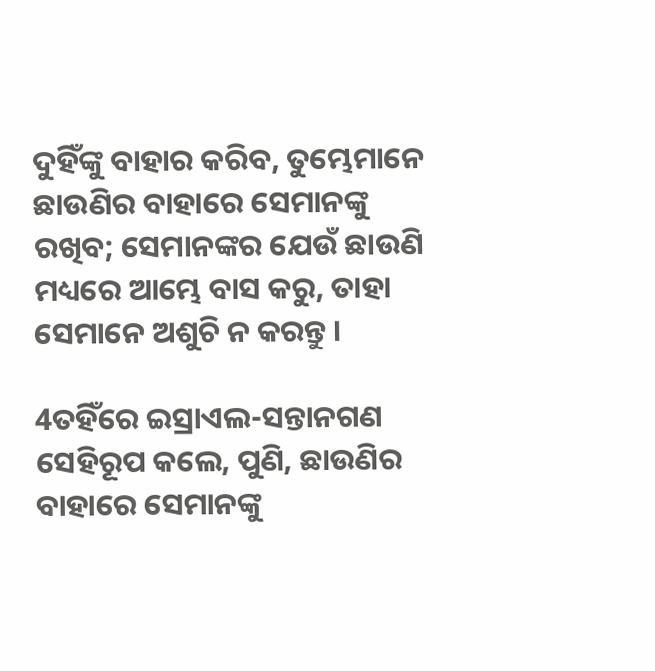ଦୁହିଁଙ୍କୁ ବାହାର କରିବ, ତୁମ୍ଭେମାନେ ଛାଉଣିର ବାହାରେ ସେମାନଙ୍କୁ ରଖିବ; ସେମାନଙ୍କର ଯେଉଁ ଛାଉଣି ମଧ୍ୟରେ ଆମ୍ଭେ ବାସ କରୁ, ତାହା ସେମାନେ ଅଶୁଚି ନ କରନ୍ତୁ ।

4ତହିଁରେ ଇସ୍ରାଏଲ-ସନ୍ତାନଗଣ ସେହିରୂପ କଲେ, ପୁଣି, ଛାଉଣିର ବାହାରେ ସେମାନଙ୍କୁ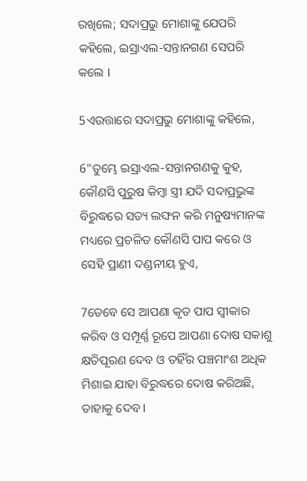ରଖିଲେ; ସଦାପ୍ରଭୁ ମୋଶାଙ୍କୁ ଯେପରି କହିଲେ, ଇସ୍ରାଏଲ-ସନ୍ତାନଗଣ ସେପରି କଲେ ।

5ଏଉତ୍ତାରେ ସଦାପ୍ରଭୁ ମୋଶାଙ୍କୁ କହିଲେ,

6"ତୁମ୍ଭେ ଇସ୍ରାଏଲ-ସନ୍ତାନଗଣକୁ କୁହ, କୌଣସି ପୁରୁଷ କିମ୍ଵା ସ୍ତ୍ରୀ ଯଦି ସଦାପ୍ରଭୁଙ୍କ ବିରୁଦ୍ଧରେ ସତ୍ୟ ଲଙ୍ଘନ କରି ମନୁଷ୍ୟମାନଙ୍କ ମଧ୍ୟରେ ପ୍ରଚଳିତ କୌଣସି ପାପ କରେ ଓ ସେହି ପ୍ରାଣୀ ଦଣ୍ଡନୀୟ ହୁଏ,

7ତେବେ ସେ ଆପଣା କୃତ ପାପ ସ୍ୱୀକାର କରିବ ଓ ସମ୍ପୂର୍ଣ୍ଣ ରୂପେ ଆପଣା ଦୋଷ ସକାଶୁ କ୍ଷତିପୂରଣ ଦେବ ଓ ତହିଁର ପଞ୍ଚମାଂଶ ଅଧିକ ମିଶାଇ ଯାହା ବିରୁଦ୍ଧରେ ଦୋଷ କରିଅଛି, ତାହାକୁ ଦେବ ।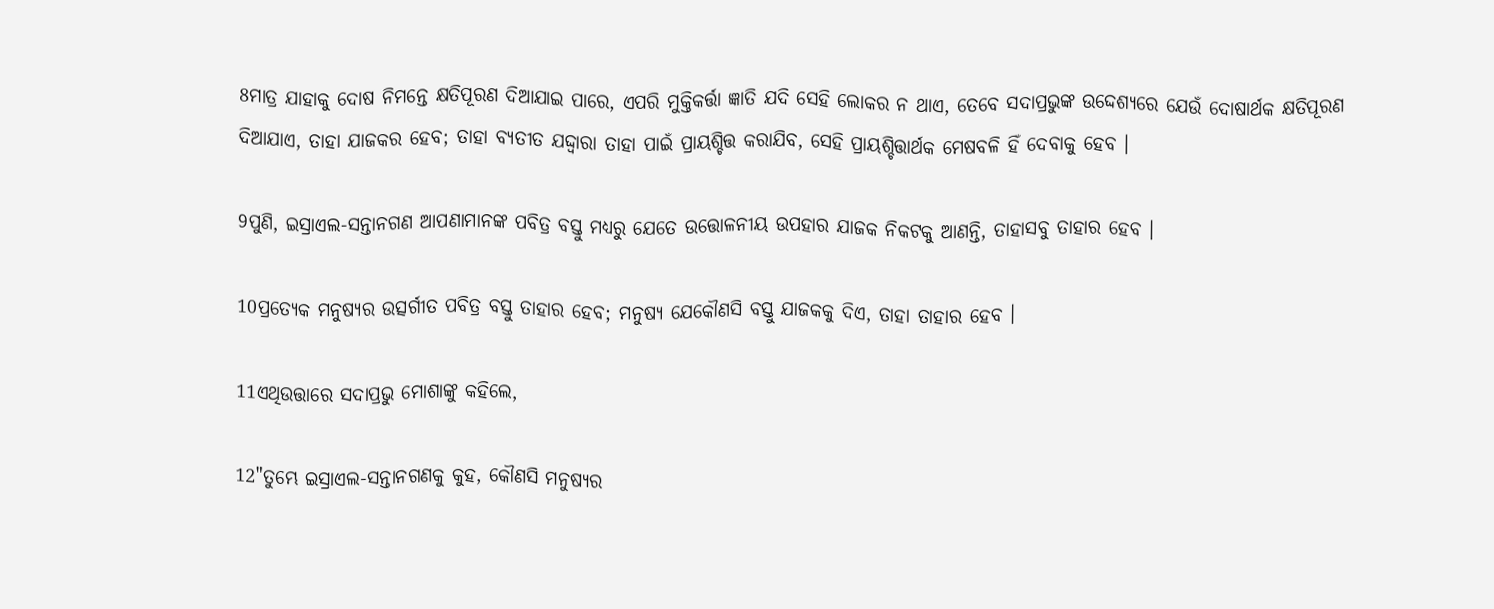8ମାତ୍ର ଯାହାକୁ ଦୋଷ ନିମନ୍ତେ କ୍ଷତିପୂରଣ ଦିଆଯାଇ ପାରେ, ଏପରି ମୁକ୍ତିକର୍ତ୍ତା ଜ୍ଞାତି ଯଦି ସେହି ଲୋକର ନ ଥାଏ, ତେବେ ସଦାପ୍ରଭୁଙ୍କ ଉଦ୍ଦେଶ୍ୟରେ ଯେଉଁ ଦୋଷାର୍ଥକ କ୍ଷତିପୂରଣ ଦିଆଯାଏ, ତାହା ଯାଜକର ହେବ; ତାହା ବ୍ୟତୀତ ଯଦ୍ଦ୍ୱାରା ତାହା ପାଇଁ ପ୍ରାୟଶ୍ଚିତ୍ତ କରାଯିବ, ସେହି ପ୍ରାୟଶ୍ଚିତ୍ତାର୍ଥକ ମେଷବଳି ହିଁ ଦେବାକୁ ହେବ ।

9ପୁଣି, ଇସ୍ରାଏଲ-ସନ୍ତାନଗଣ ଆପଣାମାନଙ୍କ ପବିତ୍ର ବସ୍ତୁ ମଧ୍ୟରୁ ଯେତେ ଉତ୍ତୋଳନୀୟ ଉପହାର ଯାଜକ ନିକଟକୁ ଆଣନ୍ତି, ତାହାସବୁ ତାହାର ହେବ ।

10ପ୍ରତ୍ୟେକ ମନୁଷ୍ୟର ଉତ୍ସର୍ଗୀତ ପବିତ୍ର ବସ୍ତୁ ତାହାର ହେବ; ମନୁଷ୍ୟ ଯେକୌଣସି ବସ୍ତୁ ଯାଜକକୁ ଦିଏ, ତାହା ତାହାର ହେବ ।

11ଏଥିଉତ୍ତାରେ ସଦାପ୍ରଭୁ ମୋଶାଙ୍କୁ କହିଲେ,

12"ତୁମ୍ଭେ ଇସ୍ରାଏଲ-ସନ୍ତାନଗଣକୁ କୁହ, କୌଣସି ମନୁଷ୍ୟର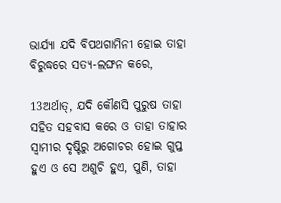ଭାର୍ଯ୍ୟା ଯଦି ବିପଥଗାମିନୀ ହୋଇ ତାହା ବିରୁଦ୍ଧରେ ସତ୍ୟ-ଲଙ୍ଘନ କରେ,

13ଅର୍ଥାତ୍‍, ଯଦି କୌଣସି ପୁରୁଷ ତାହା ସହିତ ସହବାସ କରେ ଓ ତାହା ତାହାର ସ୍ୱାମୀର ଦୃଷ୍ଟିରୁ ଅଗୋଚର ହୋଇ ଗୁପ୍ତ ହୁଏ ଓ ସେ ଅଶୁଚି ହୁଏ, ପୁଣି, ତାହା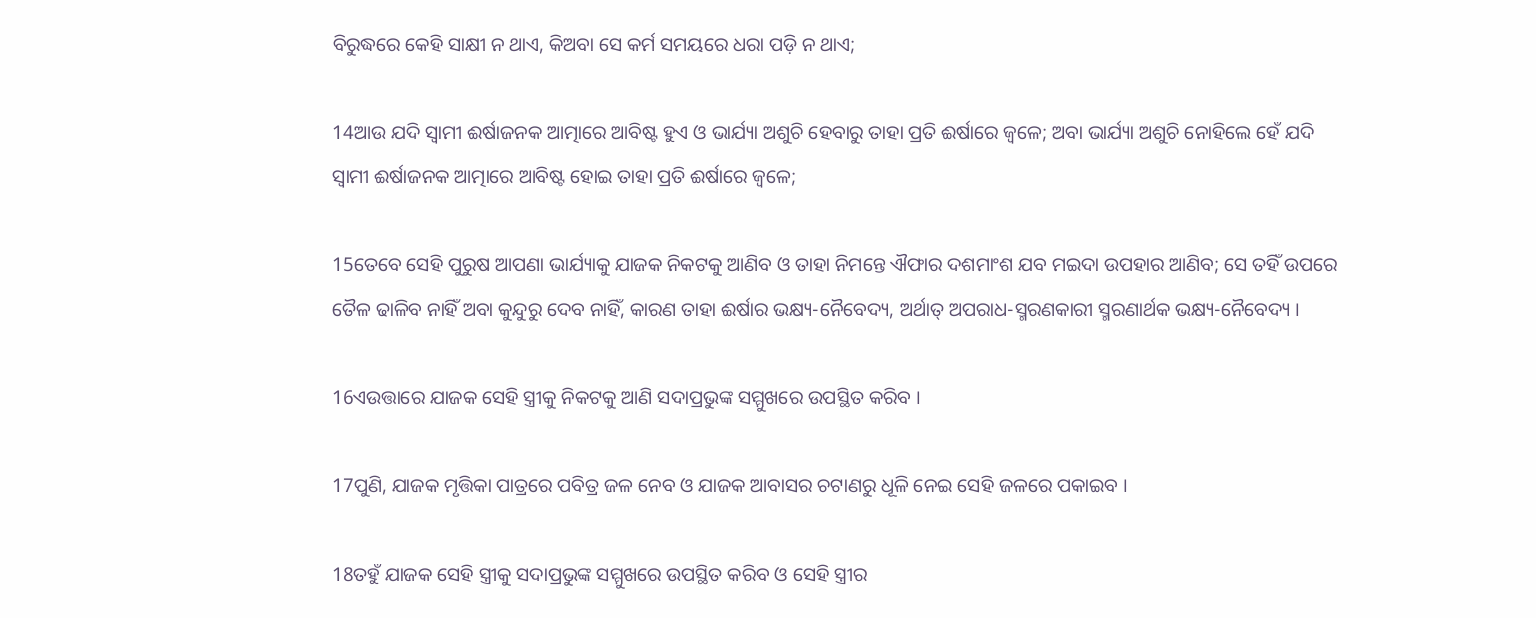ବିରୁଦ୍ଧରେ କେହି ସାକ୍ଷୀ ନ ଥାଏ, କିଅବା ସେ କର୍ମ ସମୟରେ ଧରା ପଡ଼ି ନ ଥାଏ;

14ଆଉ ଯଦି ସ୍ୱାମୀ ଈର୍ଷାଜନକ ଆତ୍ମାରେ ଆବିଷ୍ଟ ହୁଏ ଓ ଭାର୍ଯ୍ୟା ଅଶୁଚି ହେବାରୁ ତାହା ପ୍ରତି ଈର୍ଷାରେ ଜ୍ୱଳେ; ଅବା ଭାର୍ଯ୍ୟା ଅଶୁଚି ନୋହିଲେ ହେଁ ଯଦି ସ୍ୱାମୀ ଈର୍ଷାଜନକ ଆତ୍ମାରେ ଆବିଷ୍ଟ ହୋଇ ତାହା ପ୍ରତି ଈର୍ଷାରେ ଜ୍ୱଳେ;

15ତେବେ ସେହି ପୁରୁଷ ଆପଣା ଭାର୍ଯ୍ୟାକୁ ଯାଜକ ନିକଟକୁ ଆଣିବ ଓ ତାହା ନିମନ୍ତେ ଐଫାର ଦଶମାଂଶ ଯବ ମଇଦା ଉପହାର ଆଣିବ; ସେ ତହିଁ ଉପରେ ତୈଳ ଢାଳିବ ନାହିଁ ଅବା କୁନ୍ଦୁରୁ ଦେବ ନାହିଁ, କାରଣ ତାହା ଈର୍ଷାର ଭକ୍ଷ୍ୟ-ନୈବେଦ୍ୟ, ଅର୍ଥାତ୍ ଅପରାଧ-ସ୍ମରଣକାରୀ ସ୍ମରଣାର୍ଥକ ଭକ୍ଷ୍ୟ-ନୈବେଦ୍ୟ ।

16ଏଉତ୍ତାରେ ଯାଜକ ସେହି ସ୍ତ୍ରୀକୁ ନିକଟକୁ ଆଣି ସଦାପ୍ରଭୁଙ୍କ ସମ୍ମୁଖରେ ଉପସ୍ଥିତ କରିବ ।

17ପୁଣି, ଯାଜକ ମୃତ୍ତିକା ପାତ୍ରରେ ପବିତ୍ର ଜଳ ନେବ ଓ ଯାଜକ ଆବାସର ଚଟାଣରୁ ଧୂଳି ନେଇ ସେହି ଜଳରେ ପକାଇବ ।

18ତହୁଁ ଯାଜକ ସେହି ସ୍ତ୍ରୀକୁ ସଦାପ୍ରଭୁଙ୍କ ସମ୍ମୁଖରେ ଉପସ୍ଥିତ କରିବ ଓ ସେହି ସ୍ତ୍ରୀର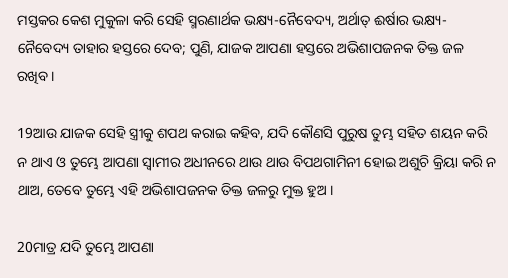ମସ୍ତକର କେଶ ମୁକୁଳା କରି ସେହି ସ୍ମରଣାର୍ଥକ ଭକ୍ଷ୍ୟ-ନୈବେଦ୍ୟ, ଅର୍ଥାତ୍‍ ଈର୍ଷାର ଭକ୍ଷ୍ୟ-ନୈବେଦ୍ୟ ତାହାର ହସ୍ତରେ ଦେବ; ପୁଣି, ଯାଜକ ଆପଣା ହସ୍ତରେ ଅଭିଶାପଜନକ ତିକ୍ତ ଜଳ ରଖିବ ।

19ଆଉ ଯାଜକ ସେହି ସ୍ତ୍ରୀକୁ ଶପଥ କରାଇ କହିବ, ଯଦି କୌଣସି ପୁରୁଷ ତୁମ୍ଭ ସହିତ ଶୟନ କରି ନ ଥାଏ ଓ ତୁମ୍ଭେ ଆପଣା ସ୍ୱାମୀର ଅଧୀନରେ ଥାଉ ଥାଉ ବିପଥଗାମିନୀ ହୋଇ ଅଶୁଚି କ୍ରିୟା କରି ନ ଥାଅ, ତେବେ ତୁମ୍ଭେ ଏହି ଅଭିଶାପଜନକ ତିକ୍ତ ଜଳରୁ ମୁକ୍ତ ହୁଅ ।

20ମାତ୍ର ଯଦି ତୁମ୍ଭେ ଆପଣା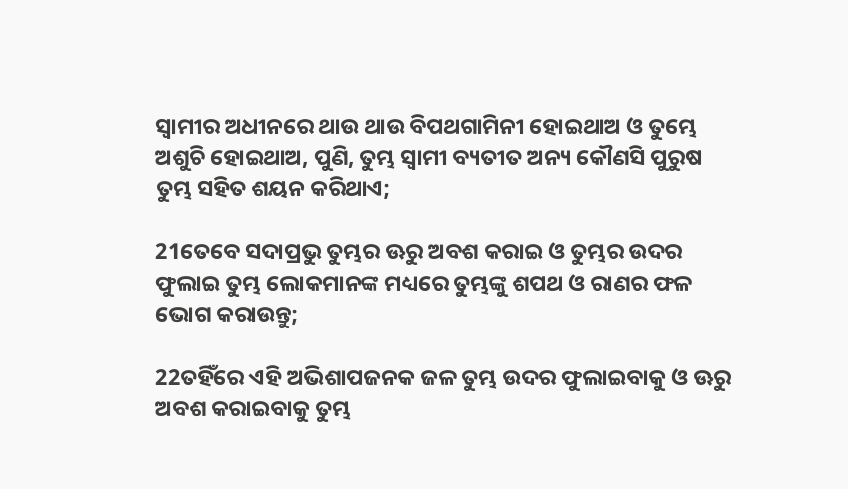ସ୍ୱାମୀର ଅଧୀନରେ ଥାଉ ଥାଉ ବିପଥଗାମିନୀ ହୋଇଥାଅ ଓ ତୁମ୍ଭେ ଅଶୁଚି ହୋଇଥାଅ, ପୁଣି, ତୁମ୍ଭ ସ୍ୱାମୀ ବ୍ୟତୀତ ଅନ୍ୟ କୌଣସି ପୁରୁଷ ତୁମ୍ଭ ସହିତ ଶୟନ କରିଥାଏ;

21ତେବେ ସଦାପ୍ରଭୁ ତୁମ୍ଭର ଊରୁ ଅବଶ କରାଇ ଓ ତୁମ୍ଭର ଉଦର ଫୁଲାଇ ତୁମ୍ଭ ଲୋକମାନଙ୍କ ମଧ୍ୟରେ ତୁମ୍ଭଙ୍କୁ ଶପଥ ଓ ରାଣର ଫଳ ଭୋଗ କରାଉନ୍ତୁ;

22ତହିଁରେ ଏହି ଅଭିଶାପଜନକ ଜଳ ତୁମ୍ଭ ଉଦର ଫୁଲାଇବାକୁ ଓ ଊରୁ ଅବଶ କରାଇବାକୁ ତୁମ୍ଭ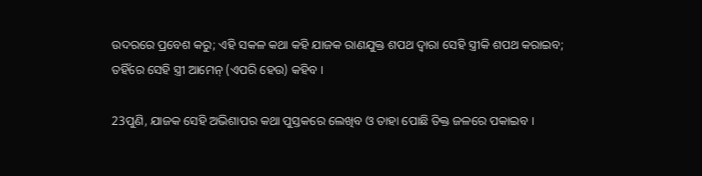ଉଦରରେ ପ୍ରବେଶ କରୁ; ଏହି ସକଳ କଥା କହି ଯାଜକ ରାଣଯୁକ୍ତ ଶପଥ ଦ୍ୱାରା ସେହି ସ୍ତ୍ରୀକି ଶପଥ କରାଇବ; ତହିଁରେ ସେହି ସ୍ତ୍ରୀ ଆମେନ୍‍ (ଏପରି ହେଉ) କହିବ ।

23ପୁଣି, ଯାଜକ ସେହି ଅଭିଶାପର କଥା ପୁସ୍ତକରେ ଲେଖିବ ଓ ତାହା ପୋଛି ତିକ୍ତ ଜଳରେ ପକାଇବ ।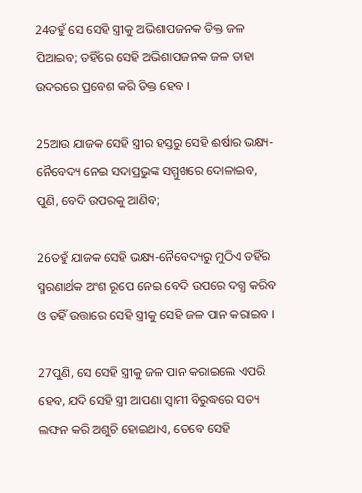24ତହୁଁ ସେ ସେହି ସ୍ତ୍ରୀକୁ ଅଭିଶାପଜନକ ତିକ୍ତ ଜଳ ପିଆଇବ; ତହିଁରେ ସେହି ଅଭିଶାପଜନକ ଜଳ ତାହା ଉଦରରେ ପ୍ରବେଶ କରି ତିକ୍ତ ହେବ ।

25ଆଉ ଯାଜକ ସେହି ସ୍ତ୍ରୀର ହସ୍ତରୁ ସେହି ଈର୍ଷାର ଭକ୍ଷ୍ୟ-ନୈବେଦ୍ୟ ନେଇ ସଦାପ୍ରଭୁଙ୍କ ସମ୍ମୁଖରେ ଦୋଳାଇବ, ପୁଣି, ବେଦି ଉପରକୁ ଆଣିବ;

26ତହୁଁ ଯାଜକ ସେହି ଭକ୍ଷ୍ୟ-ନୈବେଦ୍ୟରୁ ମୁଠିଏ ତହିଁର ସ୍ମରଣାର୍ଥକ ଅଂଶ ରୂପେ ନେଇ ବେଦି ଉପରେ ଦଗ୍ଧ କରିବ ଓ ତହିଁ ଉତ୍ତାରେ ସେହି ସ୍ତ୍ରୀକୁ ସେହି ଜଳ ପାନ କରାଇବ ।

27ପୁଣି, ସେ ସେହି ସ୍ତ୍ରୀକୁ ଜଳ ପାନ କରାଇଲେ ଏପରି ହେବ, ଯଦି ସେହି ସ୍ତ୍ରୀ ଆପଣା ସ୍ୱାମୀ ବିରୁଦ୍ଧରେ ସତ୍ୟ ଲଙ୍ଘନ କରି ଅଶୁଚି ହୋଇଥାଏ, ତେବେ ସେହି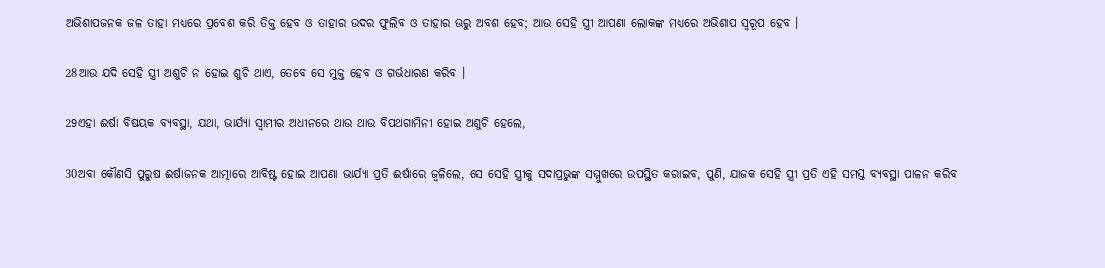ଅଭିଶାପଜନକ ଜଳ ତାହା ମଧ୍ୟରେ ପ୍ରବେଶ କରି ତିକ୍ତ ହେବ ଓ ତାହାର ଉଦର ଫୁଲିବ ଓ ତାହାର ଊରୁ ଅବଶ ହେବ; ଆଉ ସେହି ସ୍ତ୍ରୀ ଆପଣା ଲୋକଙ୍କ ମଧ୍ୟରେ ଅଭିଶାପ ସ୍ୱରୂପ ହେବ ।

28ଆଉ ଯଦି ସେହି ସ୍ତ୍ରୀ ଅଶୁଚି ନ ହୋଇ ଶୁଚି ଥାଏ, ତେବେ ସେ ମୁକ୍ତ ହେବ ଓ ଗର୍ଭଧାରଣ କରିବ ।

29ଏହା ଈର୍ଷା ବିଷୟକ ବ୍ୟବସ୍ଥା, ଯଥା, ଭାର୍ଯ୍ୟା ସ୍ୱାମୀର ଅଧୀନରେ ଥାଉ ଥାଉ ବିପଥଗାମିନୀ ହୋଇ ଅଶୁଚି ହେଲେ,

30ଅବା କୌଣସି ପୁରୁଷ ଈର୍ଷାଜନକ ଆତ୍ମାରେ ଆବିଷ୍ଟ ହୋଇ ଆପଣା ଭାର୍ଯ୍ୟା ପ୍ରତି ଈର୍ଷାରେ ଜ୍ୱଳିଲେ, ସେ ସେହି ସ୍ତ୍ରୀକୁ ସଦାପ୍ରଭୁଙ୍କ ସମ୍ମୁଖରେ ଉପସ୍ଥିତ କରାଇବ, ପୁଣି, ଯାଜକ ସେହି ସ୍ତ୍ରୀ ପ୍ରତି ଏହି ସମସ୍ତ ବ୍ୟବସ୍ଥା ପାଳନ କରିବ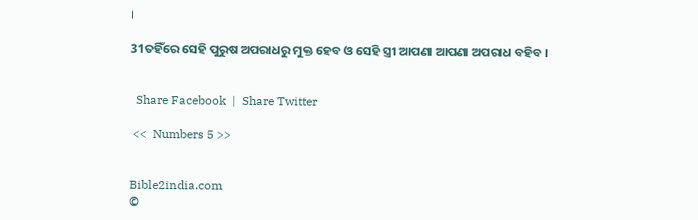।

31ତହିଁରେ ସେହି ପୁରୁଷ ଅପରାଧରୁ ମୁକ୍ତ ହେବ ଓ ସେହି ସ୍ତ୍ରୀ ଆପଣା ଆପଣା ଅପରାଧ ବହିବ ।


  Share Facebook  |  Share Twitter

 <<  Numbers 5 >>


Bible2india.com
©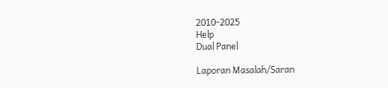2010-2025
Help
Dual Panel

Laporan Masalah/Saran